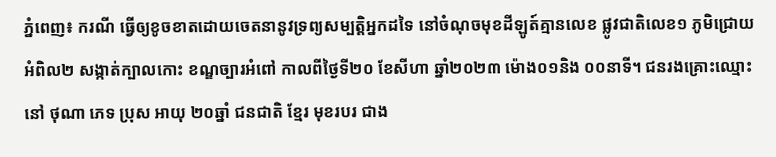ភ្នំពេញ៖ ករណី ធ្វើឲ្យខូចខាតដោយចេតនានូវទ្រព្យសម្បត្តិអ្នកដទៃ នៅចំណុចមុខដីឡូត៍គ្មានលេខ ផ្លូវជាតិលេខ១ ភូមិជ្រោយអំពិល២ សង្កាត់ក្បាលកោះ ខណ្ឌច្បារអំពៅ កាលពីថ្ងៃទី២០ ខែសីហា ឆ្នាំ២០២៣ ម៉ោង០១និង ០០នាទី។ ជនរងគ្រោះឈ្មោះ នៅ ថុណា ភេទ ប្រុស អាយុ ២០ឆ្នាំ ជនជាតិ ខ្មែរ មុខរបរ ជាង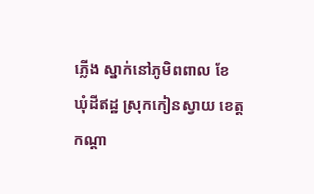ភ្លើង ស្នាក់នៅភូមិពពាល ខែ ឃុំដីឥដ្ឋ ស្រុកកៀនស្វាយ ខេត្តកណ្តា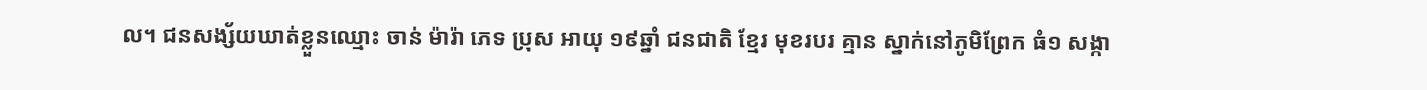ល។ ជនសង្ស័យឃាត់ខ្លួនឈ្មោះ ចាន់ ម៉ារ៉ា ភេទ ប្រុស អាយុ ១៩ឆ្នាំ ជនជាតិ ខ្មែរ មុខរបរ គ្មាន ស្នាក់នៅភូមិព្រែក ធំ១ សង្កា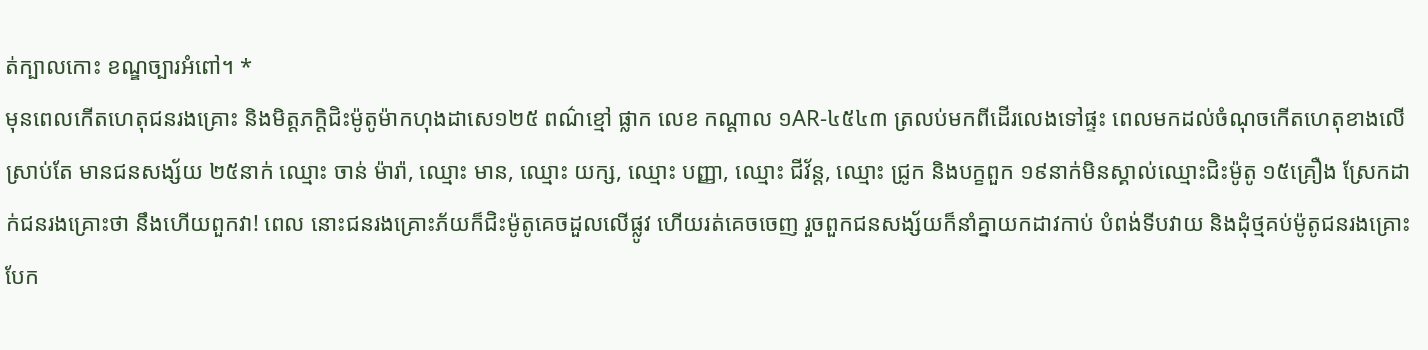ត់ក្បាលកោះ ខណ្ឌច្បារអំពៅ។ *
មុនពេលកើតហេតុជនរងគ្រោះ និងមិត្តភក្តិជិះម៉ូតូម៉ាកហុងដាសេ១២៥ ពណ៌ខ្មៅ ផ្លាក លេខ កណ្តាល ១AR-៤៥៤៣ ត្រលប់មកពីដើរលេងទៅផ្ទះ ពេលមកដល់ចំណុចកើតហេតុខាងលើ ស្រាប់តែ មានជនសង្ស័យ ២៥នាក់ ឈ្មោះ ចាន់ ម៉ារ៉ា, ឈ្មោះ មាន, ឈ្មោះ យក្ស, ឈ្មោះ បញ្ញា, ឈ្មោះ ជីវ័ន្ត, ឈ្មោះ ជ្រូក និងបក្ខពួក ១៩នាក់មិនស្គាល់ឈ្មោះជិះម៉ូតូ ១៥គ្រឿង ស្រែកដាក់ជនរងគ្រោះថា នឹងហើយពួកវា! ពេល នោះជនរងគ្រោះភ័យក៏ជិះម៉ូតូគេចដួលលើផ្លូវ ហើយរត់គេចចេញ រួចពួកជនសង្ស័យក៏នាំគ្នាយកដាវកាប់ បំពង់ទីបវាយ និងដុំថ្មគប់ម៉ូតូជនរងគ្រោះបែក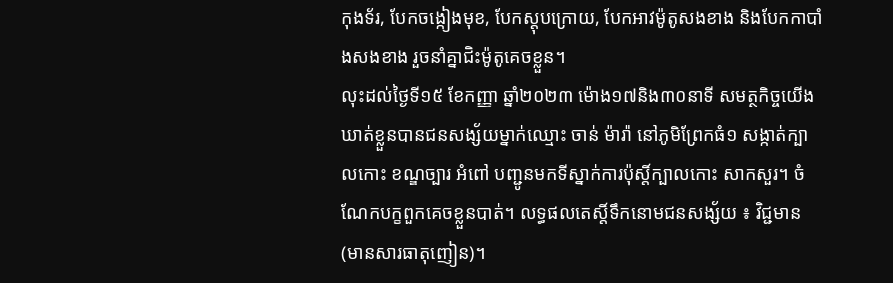កុងទ័រ, បែកចង្កៀងមុខ, បែកស្តុបក្រោយ, បែកអាវម៉ូតូសងខាង និងបែកកាបាំងសងខាង រួចនាំគ្នាជិះម៉ូតូគេចខ្លួន។
លុះដល់ថ្ងៃទី១៥ ខែកញ្ញា ឆ្នាំ២០២៣ ម៉ោង១៧និង៣០នាទី សមត្ថកិច្ចយើងឃាត់ខ្លួនបានជនសង្ស័យម្នាក់ឈ្មោះ ចាន់ ម៉ារ៉ា នៅភូមិព្រែកធំ១ សង្កាត់ក្បាលកោះ ខណ្ឌច្បារ អំពៅ បញ្ជូនមកទីស្នាក់ការប៉ុស្តិ៍ក្បាលកោះ សាកសួរ។ ចំណែកបក្ខពួកគេចខ្លួនបាត់។ លទ្ធផលតេស្តិ៍ទឹកនោមជនសង្ស័យ ៖ វិជ្ជមាន (មានសារធាតុញៀន)។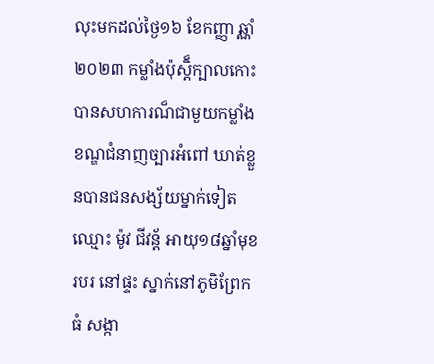លុះមកដល់ថ្ងៃ១៦ ខែកញ្ញា ឆ្ណាំ២០២៣ កម្លាំងប៉ុស្តិ៏ក្បាលកោះ បានសហការណ៏ជាមួយកម្លាំងខណ្ឌជំនាញច្បារអំពៅ ឃាត់ខ្លួនបានជនសង្ស័យម្នាក់ទៀតឈ្មោះ ម៉ូវ ជីវន្ត័ អាយុ១៨ឆ្នាំមុខរបរ នៅផ្ទះ ស្នាក់នៅភូមិព្រែកធំ សង្កា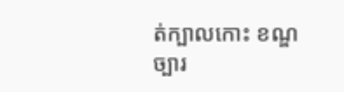ត់ក្បាលកោះ ខណ្ឌច្បារ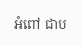អំពៅ ជាប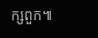ក្សពួក៕